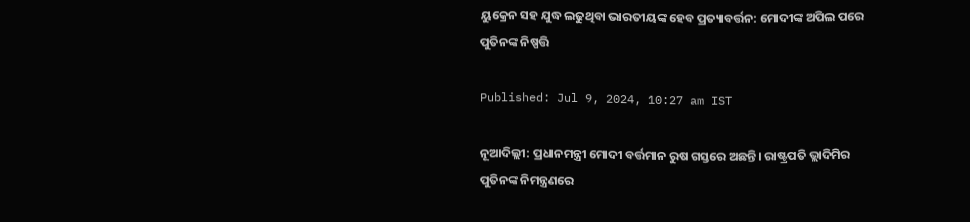ୟୁକ୍ରେନ ସହ ଯୁଦ୍ଧ ଲଢୁଥିବା ଭାରତୀୟଙ୍କ ହେବ ପ୍ରତ୍ୟାବର୍ତ୍ତନ: ମୋଦୀଙ୍କ ଅପିଲ ପରେ ପୁତିନଙ୍କ ନିଷ୍ପତ୍ତି

Published: Jul 9, 2024, 10:27 am IST

ନୂଆଦିଲ୍ଲୀ: ପ୍ରଧାନମନ୍ତ୍ରୀ ମୋଦୀ ବର୍ତ୍ତମାନ ରୁଷ ଗସ୍ତରେ ଅଛନ୍ତି। ରାଷ୍ଟ୍ରପତି ଭ୍ଲାଦିମିର ପୁତିନଙ୍କ ନିମନ୍ତ୍ରଣରେ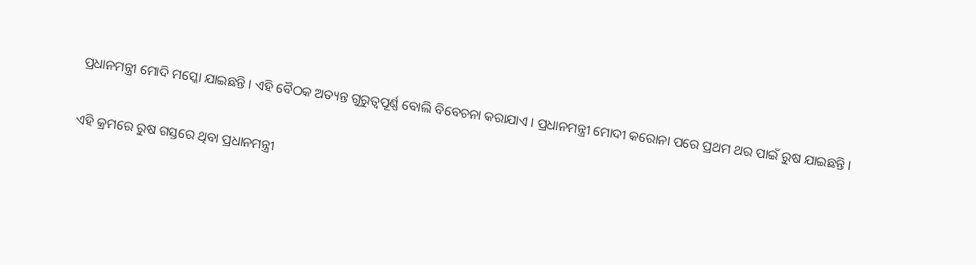ପ୍ରଧାନମନ୍ତ୍ରୀ ମୋଦି ମସ୍କୋ ଯାଇଛନ୍ତି। ଏହି ବୈଠକ ଅତ୍ୟନ୍ତ ଗୁରୁତ୍ୱପୂର୍ଣ୍ଣ ବୋଲି ବିବେଚନା କରାଯାଏ। ପ୍ରଧାନମନ୍ତ୍ରୀ ମୋଦୀ କରୋନା ପରେ ପ୍ରଥମ ଥର ପାଇଁ ରୁଷ ଯାଇଛନ୍ତି।

ଏହି କ୍ରମରେ ରୁଷ ଗସ୍ତରେ ଥିବା ପ୍ରଧାନମନ୍ତ୍ରୀ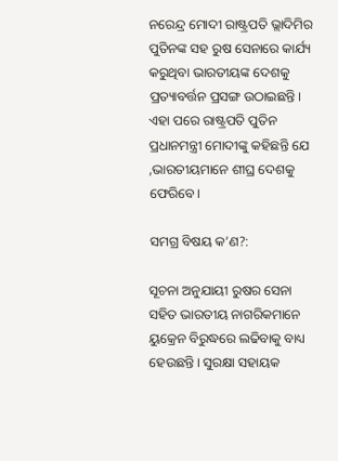ନରେନ୍ଦ୍ର ମୋଦୀ ରାଷ୍ଟ୍ରପତି ଭ୍ଲାଦିମିର ପୁତିନଙ୍କ ସହ ରୁଷ ସେନାରେ କାର୍ଯ୍ୟ କରୁଥିବା ଭାରତୀୟଙ୍କ ଦେଶକୁ ପ୍ରତ୍ୟାବର୍ତ୍ତନ ପ୍ରସଙ୍ଗ ଉଠାଇଛନ୍ତି। ଏହା ପରେ ରାଷ୍ଟ୍ରପତି ପୁତିନ ପ୍ରଧାନମନ୍ତ୍ରୀ ମୋଦୀଙ୍କୁ କହିଛନ୍ତି ଯେ ,ଭାରତୀୟମାନେ ଶୀଘ୍ର ଦେଶକୁ ଫେରିବେ।

ସମଗ୍ର ବିଷୟ କ’ଣ?:

ସୂଚନା ଅନୁଯାୟୀ ରୁଷର ସେନା ସହିତ ଭାରତୀୟ ନାଗରିକମାନେ ୟୁକ୍ରେନ ବିରୁଦ୍ଧରେ ଲଢିବାକୁ ବାଧ୍ୟ ହେଉଛନ୍ତି। ସୁରକ୍ଷା ସହାୟକ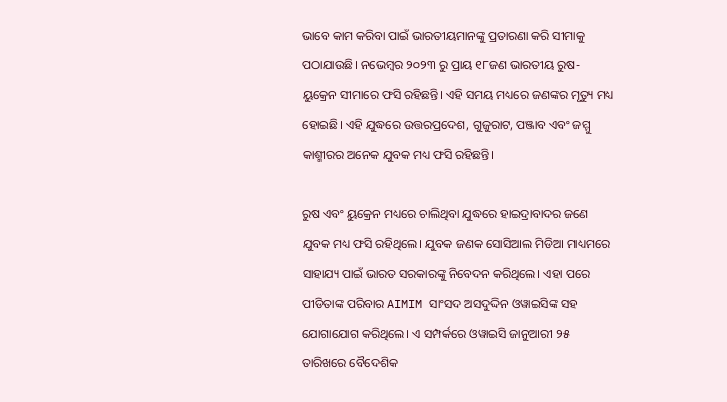ଭାବେ କାମ କରିବା ପାଇଁ ଭାରତୀୟମାନଙ୍କୁ ପ୍ରତାରଣା କରି ସୀମାକୁ ପଠାଯାଉଛି। ନଭେମ୍ବର ୨୦୨୩ ରୁ ପ୍ରାୟ ୧୮ଜଣ ଭାରତୀୟ ରୁଷ-ୟୁକ୍ରେନ ସୀମାରେ ଫସି ରହିଛନ୍ତି। ଏହି ସମୟ ମଧ୍ୟରେ ଜଣଙ୍କର ମୃତ୍ୟୁ ମଧ୍ୟ ହୋଇଛି। ଏହି ଯୁଦ୍ଧରେ ଉତ୍ତରପ୍ରଦେଶ, ଗୁଜୁରାଟ, ପଞ୍ଜାବ ଏବଂ ଜମ୍ମୁ କାଶ୍ମୀରର ଅନେକ ଯୁବକ ମଧ୍ୟ ଫସି ରହିଛନ୍ତି।

ରୁଷ ଏବଂ ୟୁକ୍ରେନ ମଧ୍ୟରେ ଚାଲିଥିବା ଯୁଦ୍ଧରେ ହାଇଦ୍ରାବାଦର ଜଣେ ଯୁବକ ମଧ୍ୟ ଫସି ରହିଥିଲେ। ଯୁବକ ଜଣକ ସୋସିଆଲ ମିଡିଆ ମାଧ୍ୟମରେ ସାହାଯ୍ୟ ପାଇଁ ଭାରତ ସରକାରଙ୍କୁ ନିବେଦନ କରିଥିଲେ। ଏହା ପରେ ପୀଡିତାଙ୍କ ପରିବାର AIMIM ସାଂସଦ ଅସଦୁଦ୍ଦିନ ଓୱାଇସିଙ୍କ ସହ ଯୋଗାଯୋଗ କରିଥିଲେ। ଏ ସମ୍ପର୍କରେ ଓୱାଇସି ଜାନୁଆରୀ ୨୫ ତାରିଖରେ ବୈଦେଶିକ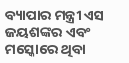ବ୍ୟାପାର ମନ୍ତ୍ରୀ ଏସ ଜୟଶଙ୍କର ଏବଂ ମସ୍କୋରେ ଥିବା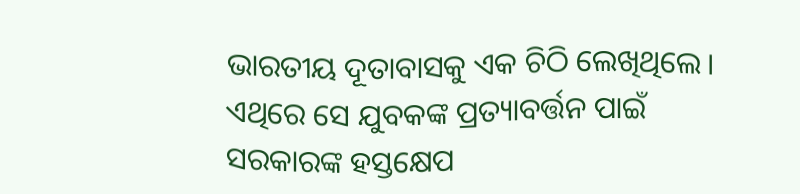ଭାରତୀୟ ଦୂତାବାସକୁ ଏକ ଚିଠି ଲେଖିଥିଲେ। ଏଥିରେ ସେ ଯୁବକଙ୍କ ପ୍ରତ୍ୟାବର୍ତ୍ତନ ପାଇଁ ସରକାରଙ୍କ ହସ୍ତକ୍ଷେପ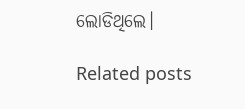ଲୋଡିଥିଲେ।

Related posts